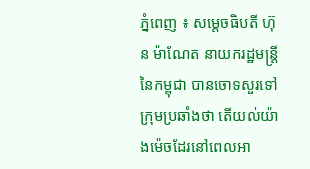ភ្នំពេញ ៖ សម្តេចធិបតី ហ៊ុន ម៉ាណែត នាយករដ្ឋមន្ដ្រីនៃកម្ពុជា បានចោទសួរទៅក្រុមប្រឆាំងថា តើយល់យ៉ាងម៉េចដែរនៅពេលអា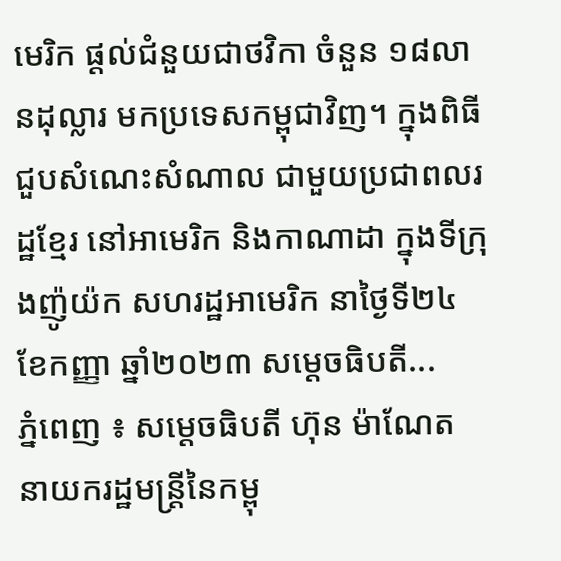មេរិក ផ្ដល់ជំនួយជាថវិកា ចំនួន ១៨លានដុល្លារ មកប្រទេសកម្ពុជាវិញ។ ក្នុងពិធីជួបសំណេះសំណាល ជាមួយប្រជាពលរដ្ឋខ្មែរ នៅអាមេរិក និងកាណាដា ក្នុងទីក្រុងញ៉ូយ៉ក សហរដ្ឋអាមេរិក នាថ្ងៃទី២៤ ខែកញ្ញា ឆ្នាំ២០២៣ សម្តេចធិបតី...
ភ្នំពេញ ៖ សម្ដេចធិបតី ហ៊ុន ម៉ាណែត នាយករដ្ឋមន្ដ្រីនៃកម្ពុ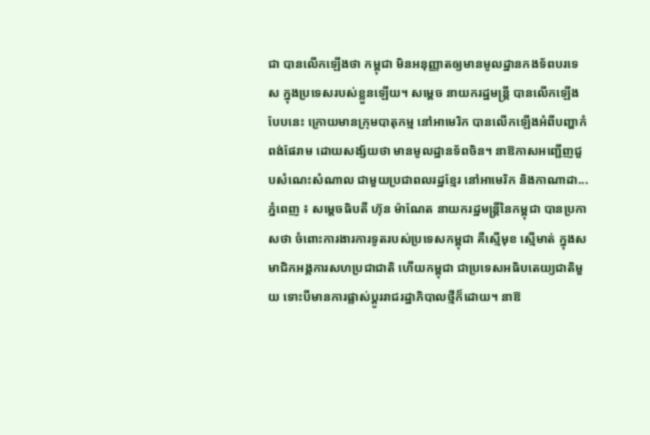ជា បានលើកឡើងថា កម្ពុជា មិនអនុញ្ញាតឲ្យមានមូលដ្ឋានកងទ័ពបរទេស ក្នុងប្រទេសរបស់ខ្លួនឡើយ។ សម្ដេច នាយករដ្ឋមន្ដ្រី បានលើកឡើងបែបនេះ ក្រោយមានក្រុមបាតុកម្ម នៅអាមេរិក បានលើកឡើងអំពីបញ្ហាកំពង់ផែរាម ដោយសង្ស័យថា មានមូលដ្ឋានទ័ពចិន។ នាឱកាសអញ្ជើញជួបសំណេះសំណាល ជាមួយប្រជាពលរដ្ឋខ្មែរ នៅអាមេរិក និងកាណាដា...
ភ្នំពេញ ៖ សម្ដេចធិបតី ហ៊ុន ម៉ាណែត នាយករដ្ឋមន្ដ្រីនៃកម្ពុជា បានប្រកាសថា ចំពោះការងារការទូតរបស់ប្រទេសកម្ពុជា គឺស្មើមុខ ស្មើមាត់ ក្នុងសមាជិកអង្គការសហប្រជាជាតិ ហើយកម្ពុជា ជាប្រទេសអធិបតេយ្យជាតិមួយ ទោះបីមានការផ្លាស់ប្ដូររាជរដ្ឋាភិបាលថ្មីក៏ដោយ។ នាឱ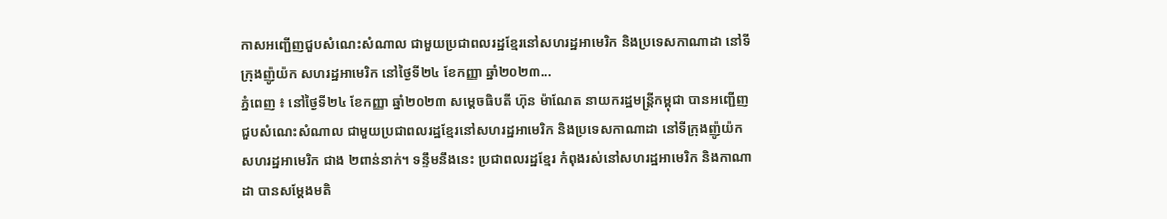កាសអញ្ជើញជួបសំណេះសំណាល ជាមួយប្រជាពលរដ្ឋខ្មែរនៅសហរដ្ឋអាមេរិក និងប្រទេសកាណាដា នៅទីក្រុងញ៉ូយ៉ក សហរដ្ឋអាមេរិក នៅថ្ងៃទី២៤ ខែកញ្ញា ឆ្នាំ២០២៣...
ភ្នំពេញ ៖ នៅថ្ងៃទី២៤ ខែកញ្ញា ឆ្នាំ២០២៣ សម្តេចធិបតី ហ៊ុន ម៉ាណែត នាយករដ្ឋមន្ត្រីកម្ពុជា បានអញ្ជើញជួបសំណេះសំណាល ជាមួយប្រជាពលរដ្ឋខ្មែរនៅសហរដ្ឋអាមេរិក និងប្រទេសកាណាដា នៅទីក្រុងញ៉ូយ៉ក សហរដ្ឋអាមេរិក ជាង ២ពាន់នាក់។ ទន្ទឹមនឹងនេះ ប្រជាពលរដ្ឋខ្មែរ កំពុងរស់នៅសហរដ្ឋអាមេរិក និងកាណាដា បានសម្តែងមតិ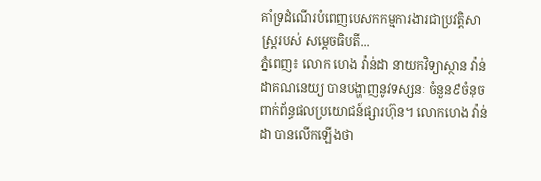គាំទ្រដំណើរបំពេញបេសកកម្មការងារជាប្រវត្តិសាស្រ្តរបស់ សម្តេចធិបតី...
ភ្នំពេញ៖ លោក ហេង វ៉ាន់ដា នាយកវិទ្យាស្ថាន វ៉ាន់ដាគណនេយ្យ បានបង្ហាញនូវទស្សនៈ ចំនួន៩ចំនុច ពាក់ព័ន្ធផលប្រយោជន៍ផ្សារហ៊ុន។ លោកហេង វ៉ាន់ដា បានលើកឡើងថា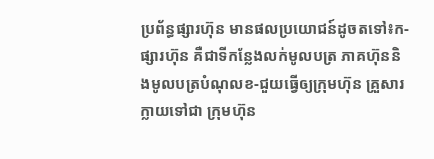ប្រព័ន្ធផ្សារហ៊ុន មានផលប្រយោជន៍ដូចតទៅ៖ក-ផ្សារហ៊ុន គឺជាទីកន្លែងលក់មូលបត្រ ភាគហ៊ុននិងមូលបត្របំណុលខ-ជួយធ្វើឲ្យក្រុមហ៊ុន គ្រួសារក្លាយទៅជា ក្រុមហ៊ុន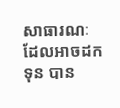សាធារណៈ ដែលអាចដកទុន បាន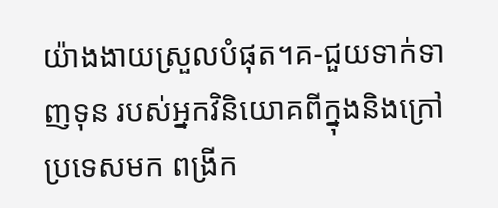យ៉ាងងាយស្រួលបំផុត។គ-ជួយទាក់ទាញទុន របស់អ្នកវិនិយោគពីក្នុងនិងក្រៅប្រទេសមក ពង្រីក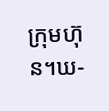ក្រុមហ៊ុន។ឃ-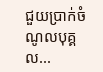ជួយប្រាក់ចំណូលបុគ្គល...